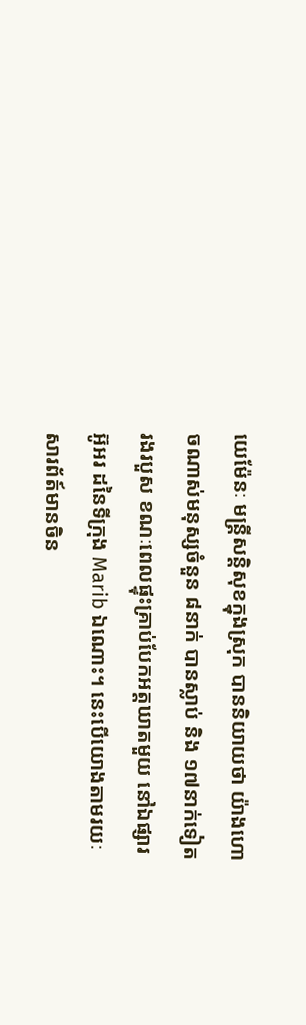យេម៉ែនៈ មន្រ្តីសន្តិសុខក្នុងស្រុក បាននិយាយថា យ៉ាងហោចណាស់មនុស្សចំនួន ៨នាក់ បានស្លាប់ និង ១៧នាក់ទៀត រងរបួស ខណៈពេលផ្ទុះគ្រាប់បែកអត្តឃាតមួយ នៅឯផ្សារអ៊ូអរ ដនៃទីក្រុង Marib ឯណោះ។ នេះបើយោងតាមរយៈ សារព័ត៍មានចិន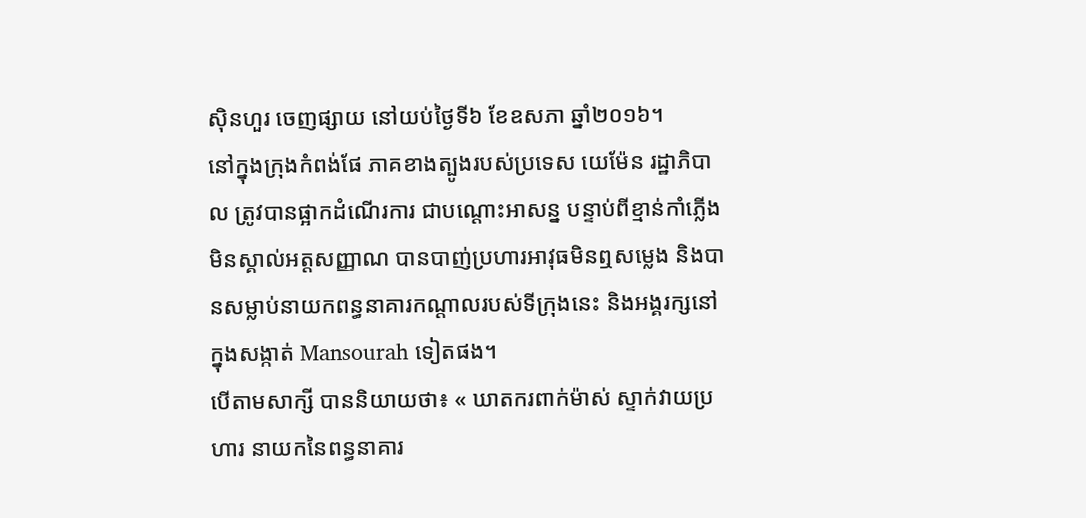ស៊ិនហួរ ចេញផ្សាយ នៅយប់ថ្ងៃទី៦ ខែឧសភា ឆ្នាំ២០១៦។
នៅក្នុងក្រុងកំពង់ផែ ភាគខាងត្បូងរបស់ប្រទេស យេម៉ែន រដ្ឋាភិបាល ត្រូវបានផ្អាកដំណើរការ ជាបណ្តោះអាសន្ន បន្ទាប់ពីខ្មាន់កាំភ្លើង មិនស្គាល់អត្តសញ្ញាណ បានបាញ់ប្រហារអាវុធមិនឮសម្លេង និងបានសម្លាប់នាយកពន្ធនាគារកណ្តាលរបស់ទីក្រុងនេះ និងអង្គរក្សនៅក្នុងសង្កាត់ Mansourah ទៀតផង។
បើតាមសាក្សី បាននិយាយថា៖ « ឃាតករពាក់ម៉ាស់ ស្ទាក់វាយប្រហារ នាយកនៃពន្ធនាគារ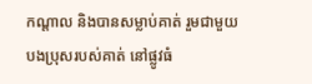កណ្តាល និងបានសម្លាប់គាត់ រួមជាមួយបងប្រុសរបស់គាត់ នៅផ្លូវធំ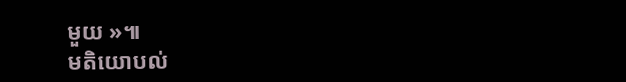មួយ »៕
មតិយោបល់